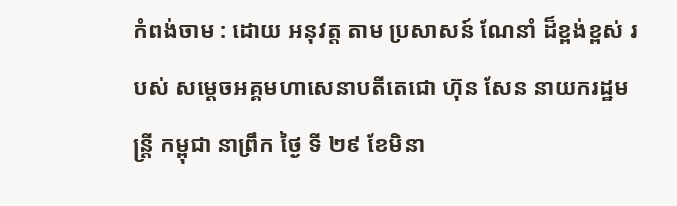កំពង់ចាម : ដោយ អនុវត្ត តាម ប្រសាសន៍ ណែនាំ ដ៏ខ្ពង់ខ្ពស់ របស់ សម្ដេចអគ្គមហាសេនាបតីតេជោ ហ៊ុន សែន នាយករដ្ឋមន្ត្រី កម្ពុជា នាព្រឹក ថ្ងៃ ទី ២៩ ខែមិនា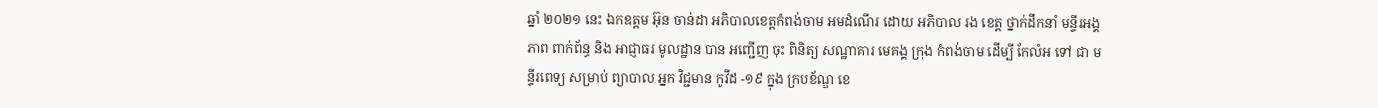ឆ្នាំ ២០២១ នេះ ឯកឧត្តម អ៊ុន ចាន់ដា អភិបាលខេត្តកំពង់ចាម អមដំណើរ ដោយ អភិបាល រង ខេត្ត ថ្នាក់ដឹកនាំ មន្ទីរអង្គភាព ពាក់ព័ន្ធ និង អាជ្ញាធរ មូលដ្ឋាន បាន អញ្ជើញ ចុះ ពិនិត្យ សណ្ឋាគារ មេគង្គ ក្រុង កំពង់ចាម ដេីម្បី កែលំអ ទៅ ជា មន្ទីរពេទ្យ សម្រាប់ ព្យាបាល អ្នក វិជ្ជមាន កូវីដ -១៩ ក្នុង ក្របខ័ណ្ឌ ខេ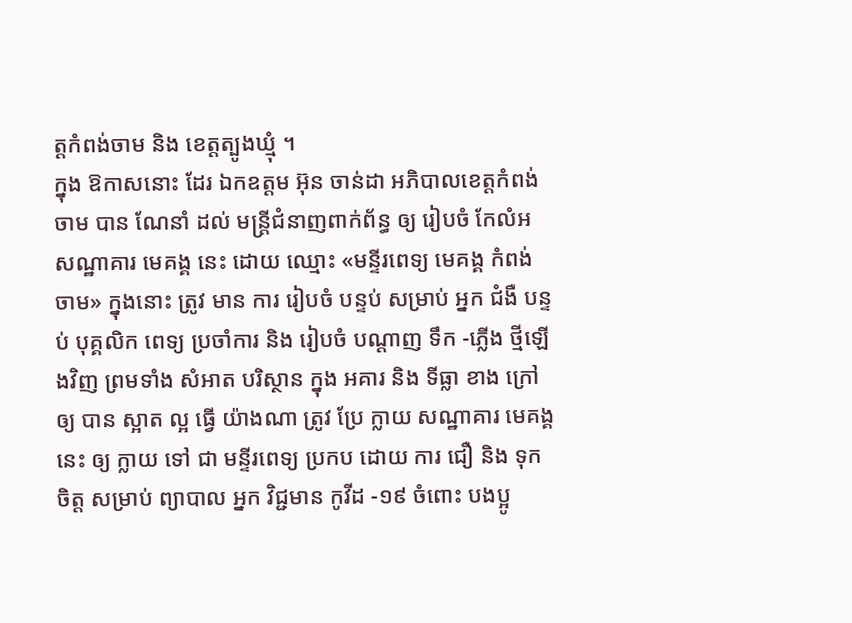ត្តកំពង់ចាម និង ខេត្តត្បូងឃ្មុំ ។
ក្នុង ឱកាសនោះ ដែរ ឯកឧត្តម អ៊ុន ចាន់ដា អភិបាលខេត្តកំពង់ចាម បាន ណែនាំ ដល់ មន្ត្រីជំនាញពាក់ព័ន្ធ ឲ្យ រៀបចំ កែលំអ សណ្ឋាគារ មេគង្គ នេះ ដោយ ឈ្មោះ «មន្ទីរពេទ្យ មេគង្គ កំពង់ចាម» ក្នុងនោះ ត្រូវ មាន ការ រៀបចំ បន្ទប់ សម្រាប់ អ្នក ជំងឺ បន្ទប់ បុគ្គលិក ពេទ្យ ប្រចាំការ និង រៀបចំ បណ្តាញ ទឹក -ភ្លើង ថ្មីឡេីងវិញ ព្រមទាំង សំអាត បរិស្ថាន ក្នុង អគារ និង ទីធ្លា ខាង ក្រៅ ឲ្យ បាន ស្អាត ល្អ ធ្វើ យ៉ាងណា ត្រូវ ប្រែ ក្លាយ សណ្ឋាគារ មេគង្គ នេះ ឲ្យ ក្លាយ ទៅ ជា មន្ទីរពេទ្យ ប្រកប ដោយ ការ ជឿ និង ទុកចិត្ត សម្រាប់ ព្យាបាល អ្នក វិជ្ជមាន កូវីដ -១៩ ចំពោះ បងប្អូ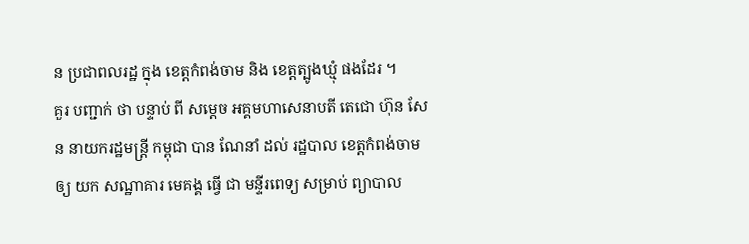ន ប្រជាពលរដ្ឋ ក្នុង ខេត្តកំពង់ចាម និង ខេត្តត្បូងឃ្មុំ ផងដែរ ។
គួរ បញ្ជាក់ ថា បន្ទាប់ ពី សម្តេច អគ្គមហាសេនាបតី តេជោ ហ៊ុន សែន នាយករដ្ឋមន្ត្រី កម្ពុជា បាន ណែនាំ ដល់ រដ្ឋបាល ខេត្តកំពង់ចាម ឲ្យ យក សណ្ឋាគារ មេគង្គ ធ្វើ ជា មន្ទីរពេទ្យ សម្រាប់ ព្យាបាល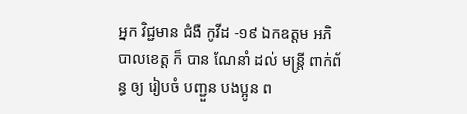អ្នក វិជ្ជមាន ជំងឺ កូវីដ -១៩ ឯកឧត្ដម អភិបាលខេត្ត ក៏ បាន ណែនាំ ដល់ មន្ត្រី ពាក់ព័ន្ធ ឲ្យ រៀបចំ បញ្ជួន បងប្អូន ព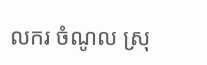លករ ចំណូល ស្រុ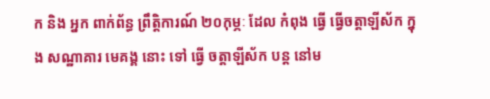ក និង អ្នក ពាក់ព័ន្ធ ព្រឹត្តិការណ៍ ២០កុម្ភៈ ដែល កំពុង ធ្វើ ធ្វើចត្តាឡីស័ក ក្នុង សណ្ឋាគារ មេគង្គ នោះ ទៅ ធ្វើ ចត្តាឡីស័ក បន្ត នៅម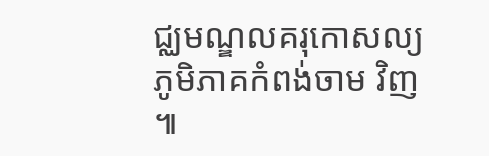ជ្ឈមណ្ឌលគរុកោសល្យភូមិភាគកំពង់ចាម វិញ ៕